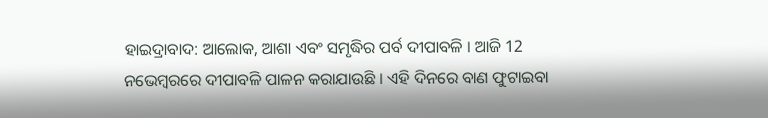ହାଇଦ୍ରାବାଦ: ଆଲୋକ, ଆଶା ଏବଂ ସମୃଦ୍ଧିର ପର୍ବ ଦୀପାବଳି । ଆଜି 12 ନଭେମ୍ବରରେ ଦୀପାବଳି ପାଳନ କରାଯାଉଛି । ଏହି ଦିନରେ ବାଣ ଫୁଟାଇବା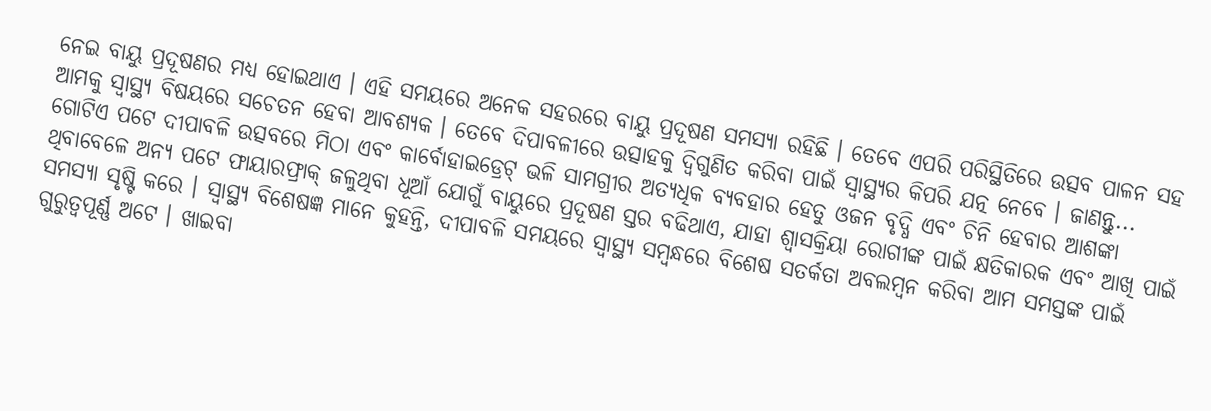ନେଇ ବାୟୁ ପ୍ରଦୂଷଣର ମଧ୍ୟ ହୋଇଥାଏ । ଏହି ସମୟରେ ଅନେକ ସହରରେ ବାୟୁ ପ୍ରଦୂଷଣ ସମସ୍ୟା ରହିଛି । ତେବେ ଏପରି ପରିସ୍ଥିତିରେ ଉତ୍ସବ ପାଳନ ସହ ଆମକୁ ସ୍ୱାସ୍ଥ୍ୟ ବିଷୟରେ ସଚେତନ ହେବା ଆବଶ୍ୟକ । ତେବେ ଦିପାବଳୀରେ ଉତ୍ସାହକୁ ଦ୍ବିଗୁଣିତ କରିବା ପାଇଁ ସ୍ବାସ୍ଥ୍ୟର କିପରି ଯତ୍ନ ନେବେ । ଜାଣନ୍ତୁ...
ଗୋଟିଏ ପଟେ ଦୀପାବଳି ଉତ୍ସବରେ ମିଠା ଏବଂ କାର୍ବୋହାଇଡ୍ରେଟ୍ ଭଳି ସାମଗ୍ରୀର ଅତ୍ୟଧିକ ବ୍ୟବହାର ହେତୁ ଓଜନ ବୃଦ୍ଧି ଏବଂ ଚିନି ହେବାର ଆଶଙ୍କା ଥିବାବେଳେ ଅନ୍ୟ ପଟେ ଫାୟାରଫ୍ରାକ୍ ଜଳୁଥିବା ଧୂଆଁ ଯୋଗୁଁ ବାୟୁରେ ପ୍ରଦୂଷଣ ସ୍ତର ବଢିଥାଏ, ଯାହା ଶ୍ବାସକ୍ରିୟା ରୋଗୀଙ୍କ ପାଇଁ କ୍ଷତିକାରକ ଏବଂ ଆଖି ପାଇଁ ସମସ୍ୟା ସୃଷ୍ଟି କରେ । ସ୍ବାସ୍ଥ୍ଯ ବିଶେଷଜ୍ଞ ମାନେ କୁହନ୍ତି, ଦୀପାବଳି ସମୟରେ ସ୍ବାସ୍ଥ୍ୟ ସମ୍ବନ୍ଧରେ ବିଶେଷ ସତର୍କତା ଅବଲମ୍ବନ କରିବା ଆମ ସମସ୍ତଙ୍କ ପାଇଁ ଗୁରୁତ୍ୱପୂର୍ଣ୍ଣ ଅଟେ । ଖାଇବା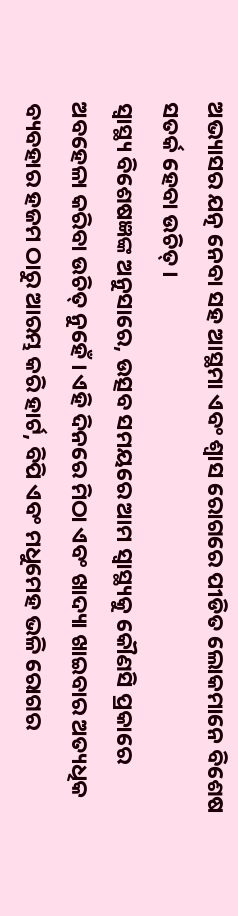ଅଭ୍ୟାସର ଯତ୍ନ ନେବା ସହ ଆସ୍ଥମା ଏବଂ ଶ୍ୱାସ ରୋଗରେ ପୀଡିତ ଲୋକମାନେ ବିଶେଷ ସତର୍କ ହେବା ଉଚିତ୍ ।
ସ୍ବାସ୍ଥ୍ୟ ବିଶେଷଜ୍ଞଙ୍କ ଅନୁସାରେ, ଉତ୍ସବ ସମୟରେ ଆମ ସ୍ୱାସ୍ଥ୍ୟକୁ କୌଣସି ପ୍ରକାରେ ଅବହେଳା କରିବା ଉଚିତ୍ ନୁହେଁ । ଏହି ଦିନରେ ମିଠା ଏବଂ ଖାଦ୍ୟା ଖାଇବାର ଅତ୍ୟଧିକ ବ୍ୟବହାର ହଜମ ଠାରୁ ଆରମ୍ଭ କରି ହାର୍ଟ, ବିପି ଏବଂ ମଧୁମେହ ଭଳି ରୋଗର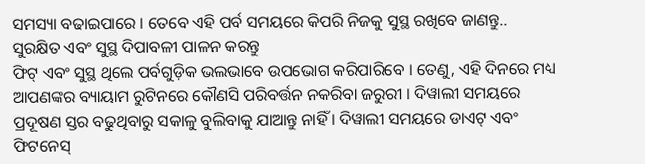ସମସ୍ୟା ବଢାଇପାରେ । ତେବେ ଏହି ପର୍ବ ସମୟରେ କିପରି ନିଜକୁ ସୁସ୍ଥ ରଖିବେ ଜାଣନ୍ତୁ..
ସୁରକ୍ଷିତ ଏବଂ ସୁସ୍ଥ ଦିପାବଳୀ ପାଳନ କରନ୍ତୁ
ଫିଟ୍ ଏବଂ ସୁସ୍ଥ ଥିଲେ ପର୍ବଗୁଡ଼ିକ ଭଲଭାବେ ଉପଭୋଗ କରିପାରିବେ । ତେଣୁ, ଏହି ଦିନରେ ମଧ୍ୟ ଆପଣଙ୍କର ବ୍ୟାୟାମ ରୁଟିନରେ କୌଣସି ପରିବର୍ତ୍ତନ ନକରିବା ଜରୁରୀ । ଦିୱାଲୀ ସମୟରେ ପ୍ରଦୂଷଣ ସ୍ତର ବଢୁଥିବାରୁ ସକାଳୁ ବୁଲିବାକୁ ଯାଆନ୍ତୁ ନାହିଁ । ଦିୱାଲୀ ସମୟରେ ଡାଏଟ୍ ଏବଂ ଫିଟନେସ୍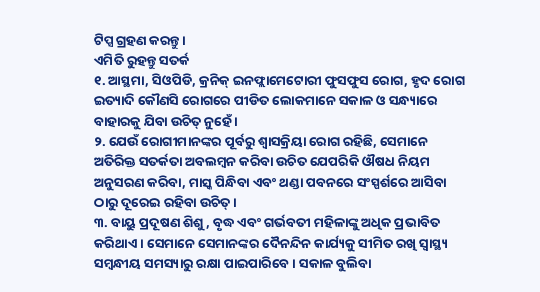ଟିପ୍ସ ଗ୍ରହଣ କରନ୍ତୁ ।
ଏମିତି ରୁହନ୍ତୁ ସତର୍କ
୧. ଆସ୍ଥମା, ସିଓପିଡି, କ୍ରନିକ୍ ଇନଫ୍ଲାମେଟୋରୀ ଫୁସଫୁସ ରୋଗ, ହୃଦ ରୋଗ ଇତ୍ୟାଦି କୌଣସି ରୋଗରେ ପୀଡିତ ଲୋକମାନେ ସକାଳ ଓ ସନ୍ଧ୍ୟାରେ ବାହାରକୁ ଯିବା ଉଚିତ୍ ନୁହେଁ ।
୨. ଯେଉଁ ରୋଗୀମାନଙ୍କର ପୂର୍ବରୁ ଶ୍ବାସକ୍ରିୟା ରୋଗ ରହିଛି, ସେମାନେ ଅତିରିକ୍ତ ସତର୍କତା ଅବଲମ୍ବନ କରିବା ଉଚିତ ଯେପରିକି ଔଷଧ ନିୟମ ଅନୁସରଣ କରିବା, ମାସ୍କ ପିନ୍ଧିବା ଏବଂ ଥଣ୍ଡା ପବନରେ ସଂସ୍ପର୍ଶରେ ଆସିବା ଠାରୁ ଦୂରେଇ ରହିବା ଉଚିତ୍।
୩. ବାୟୁ ପ୍ରଦୂଷଣ ଶିଶୁ, ବୃଦ୍ଧ ଏବଂ ଗର୍ଭବତୀ ମହିଳାଙ୍କୁ ଅଧିକ ପ୍ରଭାବିତ କରିଥାଏ । ସେମାନେ ସେମାନଙ୍କର ଦୈନନ୍ଦିନ କାର୍ଯ୍ୟକୁ ସୀମିତ ରଖି ସ୍ୱାସ୍ଥ୍ୟ ସମ୍ବନ୍ଧୀୟ ସମସ୍ୟାରୁ ରକ୍ଷା ପାଇପାରିବେ । ସକାଳ ବୁଲିବା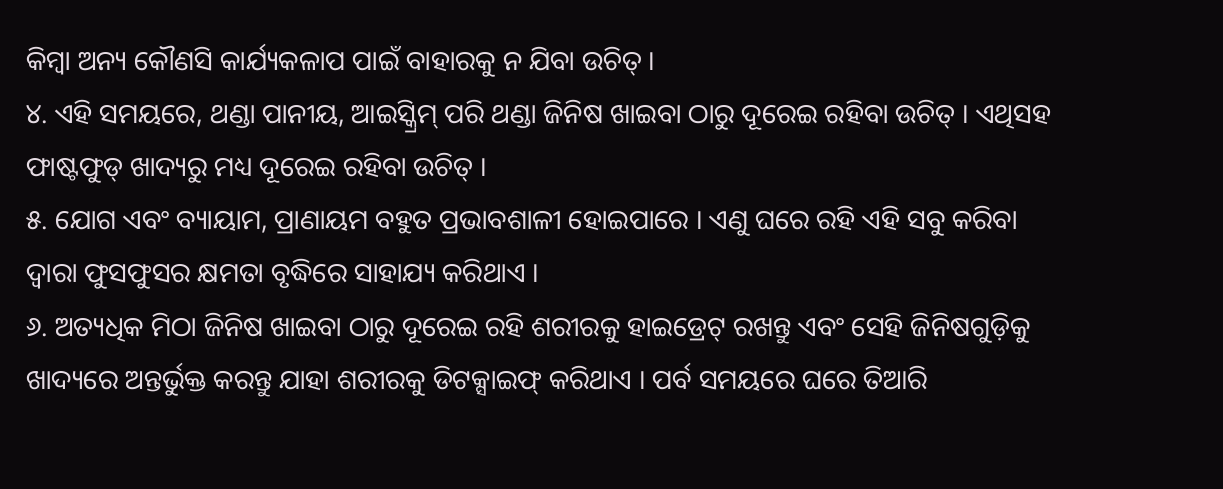କିମ୍ବା ଅନ୍ୟ କୌଣସି କାର୍ଯ୍ୟକଳାପ ପାଇଁ ବାହାରକୁ ନ ଯିବା ଉଚିତ୍ ।
୪. ଏହି ସମୟରେ, ଥଣ୍ଡା ପାନୀୟ, ଆଇସ୍କ୍ରିମ୍ ପରି ଥଣ୍ଡା ଜିନିଷ ଖାଇବା ଠାରୁ ଦୂରେଇ ରହିବା ଉଚିତ୍ । ଏଥିସହ ଫାଷ୍ଟଫୁଡ୍ ଖାଦ୍ୟରୁ ମଧ୍ୟ ଦୂରେଇ ରହିବା ଉଚିତ୍ ।
୫. ଯୋଗ ଏବଂ ବ୍ୟାୟାମ, ପ୍ରାଣାୟମ ବହୁତ ପ୍ରଭାବଶାଳୀ ହୋଇପାରେ । ଏଣୁ ଘରେ ରହି ଏହି ସବୁ କରିବା ଦ୍ବାରା ଫୁସଫୁସର କ୍ଷମତା ବୃଦ୍ଧିରେ ସାହାଯ୍ୟ କରିଥାଏ ।
୬. ଅତ୍ୟଧିକ ମିଠା ଜିନିଷ ଖାଇବା ଠାରୁ ଦୂରେଇ ରହି ଶରୀରକୁ ହାଇଡ୍ରେଟ୍ ରଖନ୍ତୁ ଏବଂ ସେହି ଜିନିଷଗୁଡ଼ିକୁ ଖାଦ୍ୟରେ ଅନ୍ତର୍ଭୁକ୍ତ କରନ୍ତୁ ଯାହା ଶରୀରକୁ ଡିଟକ୍ସାଇଫ୍ କରିଥାଏ । ପର୍ବ ସମୟରେ ଘରେ ତିଆରି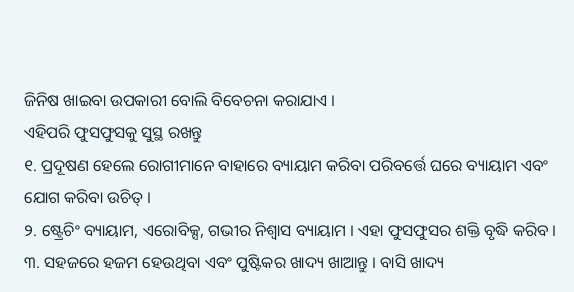ଜିନିଷ ଖାଇବା ଉପକାରୀ ବୋଲି ବିବେଚନା କରାଯାଏ ।
ଏହିପରି ଫୁସଫୁସକୁ ସୁସ୍ଥ ରଖନ୍ତୁ
୧. ପ୍ରଦୂଷଣ ହେଲେ ରୋଗୀମାନେ ବାହାରେ ବ୍ୟାୟାମ କରିବା ପରିବର୍ତ୍ତେ ଘରେ ବ୍ୟାୟାମ ଏବଂ ଯୋଗ କରିବା ଉଚିତ୍ ।
୨. ଷ୍ଟ୍ରେଚିଂ ବ୍ୟାୟାମ, ଏରୋବିକ୍ସ, ଗଭୀର ନିଶ୍ୱାସ ବ୍ୟାୟାମ । ଏହା ଫୁସଫୁସର ଶକ୍ତି ବୃଦ୍ଧି କରିବ ।
୩. ସହଜରେ ହଜମ ହେଉଥିବା ଏବଂ ପୁଷ୍ଟିକର ଖାଦ୍ୟ ଖାଆନ୍ତୁ । ବାସି ଖାଦ୍ୟ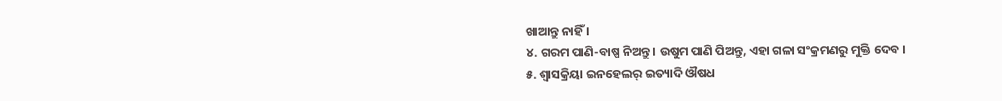ଖାଆନ୍ତୁ ନାହିଁ ।
୪. ଗରମ ପାଣି-ବାଷ୍ପ ନିଅନ୍ତୁ । ଉଷୁମ ପାଣି ପିଅନ୍ତୁ, ଏହା ଗଳା ସଂକ୍ରମଣରୁ ମୁକ୍ତି ଦେବ ।
୫. ଶ୍ବାସକ୍ରିୟା ଇନହେଲର୍ ଇତ୍ୟାଦି ଔଷଧ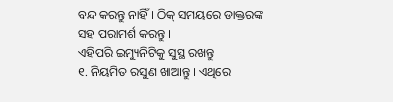ବନ୍ଦ କରନ୍ତୁ ନାହିଁ । ଠିକ୍ ସମୟରେ ଡାକ୍ତରଙ୍କ ସହ ପରାମର୍ଶ କରନ୍ତୁ ।
ଏହିପରି ଇମ୍ୟୁନିଟିକୁ ସୁସ୍ଥ ରଖନ୍ତୁ
୧. ନିୟମିତ ରସୁଣ ଖାଆନ୍ତୁ । ଏଥିରେ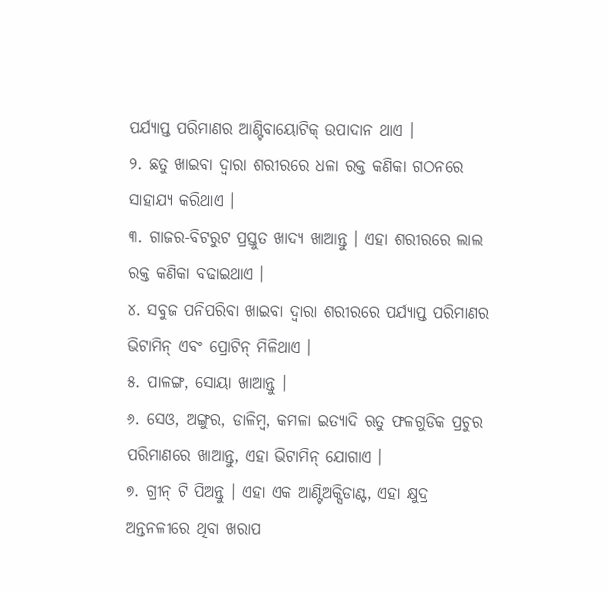ପର୍ଯ୍ୟାପ୍ତ ପରିମାଣର ଆଣ୍ଟିବାୟୋଟିକ୍ ଉପାଦାନ ଥାଏ ।
୨. ଛତୁ ଖାଇବା ଦ୍ବାରା ଶରୀରରେ ଧଳା ରକ୍ତ କଣିକା ଗଠନରେ ସାହାଯ୍ୟ କରିଥାଏ ।
୩. ଗାଜର-ବିଟରୁଟ ପ୍ରସ୍ତୁତ ଖାଦ୍ୟ ଖାଆନ୍ତୁ । ଏହା ଶରୀରରେ ଲାଲ ରକ୍ତ କଣିକା ବଢାଇଥାଏ ।
୪. ସବୁଜ ପନିପରିବା ଖାଇବା ଦ୍ୱାରା ଶରୀରରେ ପର୍ଯ୍ୟାପ୍ତ ପରିମାଣର ଭିଟାମିନ୍ ଏବଂ ପ୍ରୋଟିନ୍ ମିଳିଥାଏ ।
୫. ପାଳଙ୍ଗ, ସୋୟା ଖାଆନ୍ତୁ ।
୬. ସେଓ, ଅଙ୍ଗୁର, ଡାଳିମ୍ବ, କମଳା ଇତ୍ୟାଦି ଋତୁ ଫଳଗୁଡିକ ପ୍ରଚୁର ପରିମାଣରେ ଖାଆନ୍ତୁ, ଏହା ଭିଟାମିନ୍ ଯୋଗାଏ ।
୭. ଗ୍ରୀନ୍ ଟି ପିଅନ୍ତୁ । ଏହା ଏକ ଆଣ୍ଟିଅକ୍ସିଡାଣ୍ଟ, ଏହା କ୍ଷୁଦ୍ର ଅନ୍ତନଳୀରେ ଥିବା ଖରାପ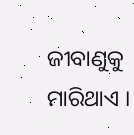ଜୀବାଣୁକୁ ମାରିଥାଏ ।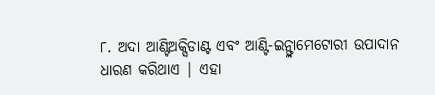୮. ଅଦା ଆଣ୍ଟିଅକ୍ସିଡାଣ୍ଟ ଏବଂ ଆଣ୍ଟି-ଇନ୍ଫ୍ଲାମେଟୋରୀ ଉପାଦାନ ଧାରଣ କରିଥାଏ | ଏହା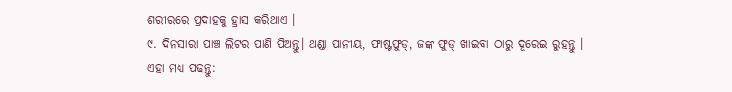ଶରୀରରେ ପ୍ରଦାହକୁ ହ୍ରାସ କରିଥାଏ ।
୯. ଦିନସାରା ପାଞ୍ଚ ଲିଟର ପାଣି ପିଅନ୍ତୁ। ଥଣ୍ଡା ପାନୀୟ, ଫାଷ୍ଟଫୁଡ୍, ଜଙ୍କ ଫୁଡ୍ ଖାଇବା ଠାରୁ ଦୂରେଇ ରୁହନ୍ତୁ ।
ଏହା ମଧ୍ୟ ପଢନ୍ତୁ: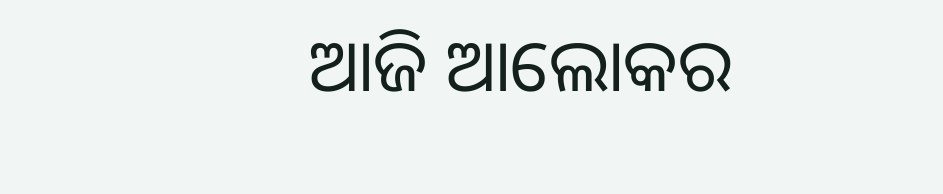ଆଜି ଆଲୋକର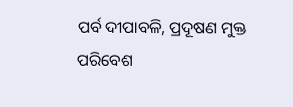ପର୍ବ ଦୀପାବଳି, ପ୍ରଦୂଷଣ ମୁକ୍ତ ପରିବେଶ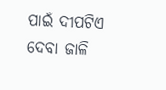ପାଇଁ ଦୀପଟିଏ ଦେବା ଜାଳି